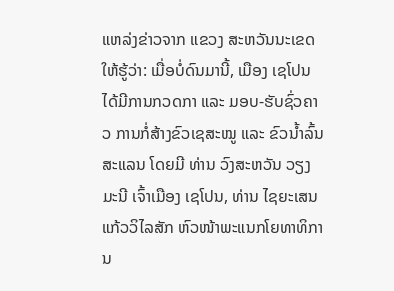ແຫລ່ງຂ່າວຈາກ ແຂວງ ສະຫວັນນະເຂດ ໃຫ້ຮູ້ວ່າ: ເມື່ອບໍ່ດົນມານີ້, ເມືອງ ເຊໂປນ ໄດ້ມີການກວດກາ ແລະ ມອບ-ຮັບຊົ່ວຄາວ ການກໍ່ສ້າງຂົວເຊສະໝູ ແລະ ຂົວນໍ້າລົ້ນສະແລນ ໂດຍມີ ທ່ານ ວົງສະຫວັນ ວຽງມະນີ ເຈົ້າເມືອງ ເຊໂປນ, ທ່ານ ໄຊຍະເສນ ແກ້ວວິໄລສັກ ຫົວໜ້າພະແນກໂຍທາທິການ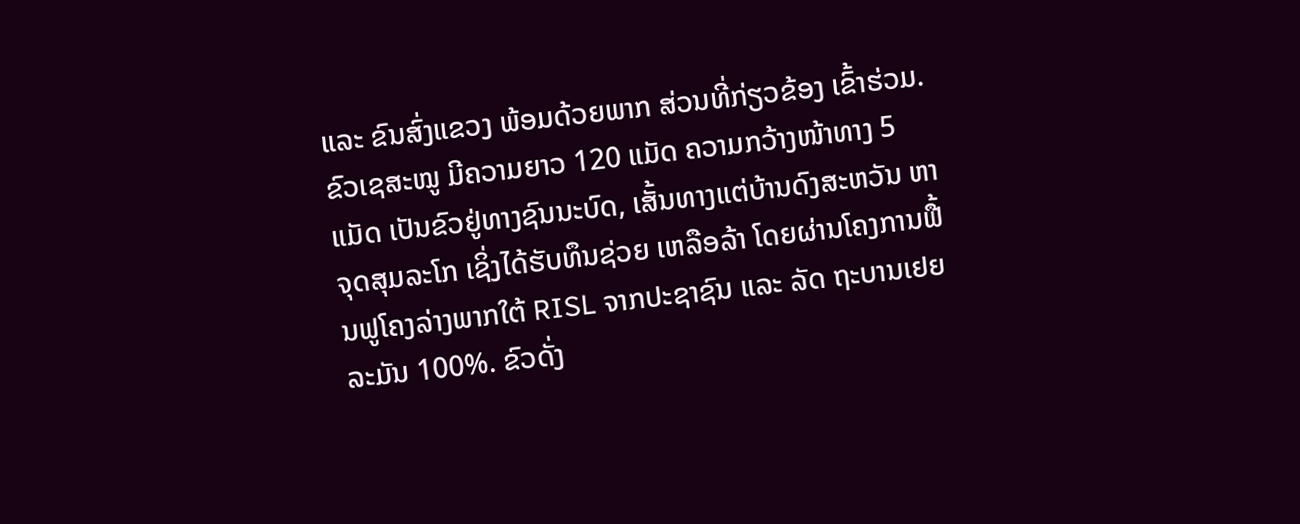ແລະ ຂົນສົ່ງແຂວງ ພ້ອມດ້ວຍພາກ ສ່ວນທີ່ກ່ຽວຂ້ອງ ເຂົ້າຮ່ວມ.
ຂົວເຊສະໝູ ມີຄວາມຍາວ 120 ແມັດ ຄວາມກວ້າງໜ້າທາງ 5 ແມັດ ເປັນຂົວຢູ່ທາງຊົນນະບົດ, ເສັ້ນທາງແຕ່ບ້ານດົງສະຫວັນ ຫາ ຈຸດສຸມລະໂກ ເຊິ່ງໄດ້ຮັບທຶນຊ່ວຍ ເຫລືອລ້າ ໂດຍຜ່ານໂຄງການຟື້ນຟູໂຄງລ່າງພາກໃຕ້ RISL ຈາກປະຊາຊົນ ແລະ ລັດ ຖະບານເຢຍລະມັນ 100%. ຂົວດັ່ງ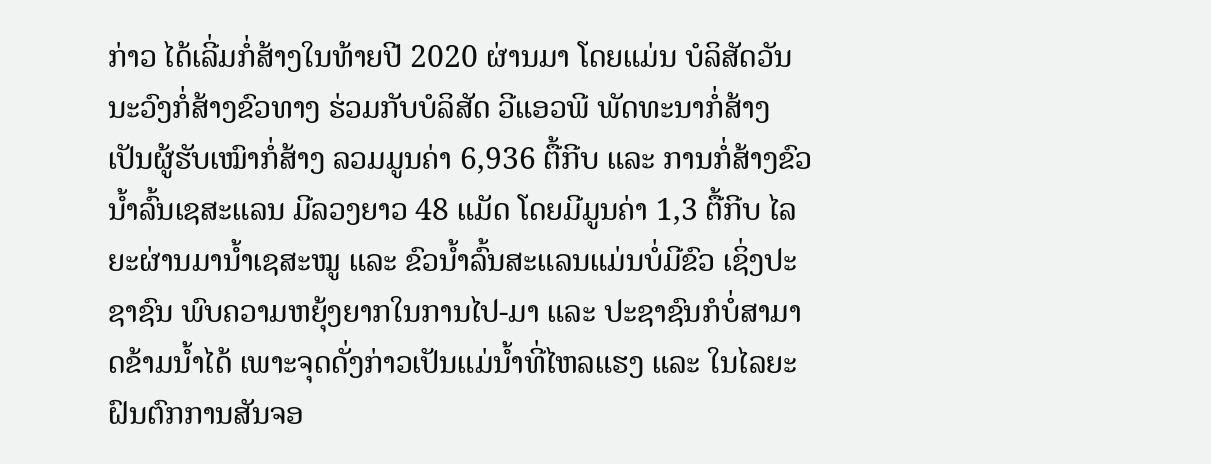ກ່າວ ໄດ້ເລີ່ມກໍ່ສ້າງໃນທ້າຍປີ 2020 ຜ່ານມາ ໂດຍແມ່ນ ບໍລິສັດວັນນະວົງກໍ່ສ້າງຂົວທາງ ຮ່ວມກັບບໍລິສັດ ວີແອວພີ ພັດທະນາກໍ່ສ້າງ ເປັນຜູ້ຮັບເໝົາກໍ່ສ້າງ ລວມມູນຄ່າ 6,936 ຕື້ກີບ ແລະ ການກໍ່ສ້າງຂົວນໍ້າລົ້ນເຊສະແລນ ມີລວງຍາວ 48 ແມັດ ໂດຍມີມູນຄ່າ 1,3 ຕື້ກີບ ໄລຍະຜ່ານມານໍ້າເຊສະໝູ ແລະ ຂົວນໍ້າລົ້ນສະແລນແມ່ນບໍ່ມີຂົວ ເຊິ່ງປະຊາຊົນ ພົບຄວາມຫຍຸ້ງຍາກໃນການໄປ-ມາ ແລະ ປະຊາຊົນກໍບໍ່ສາມາດຂ້າມນໍ້າໄດ້ ເພາະຈຸດດັ່ງກ່າວເປັນແມ່ນໍ້າທີ່ໄຫລແຮງ ແລະ ໃນໄລຍະຝົນຕົກການສັນຈອ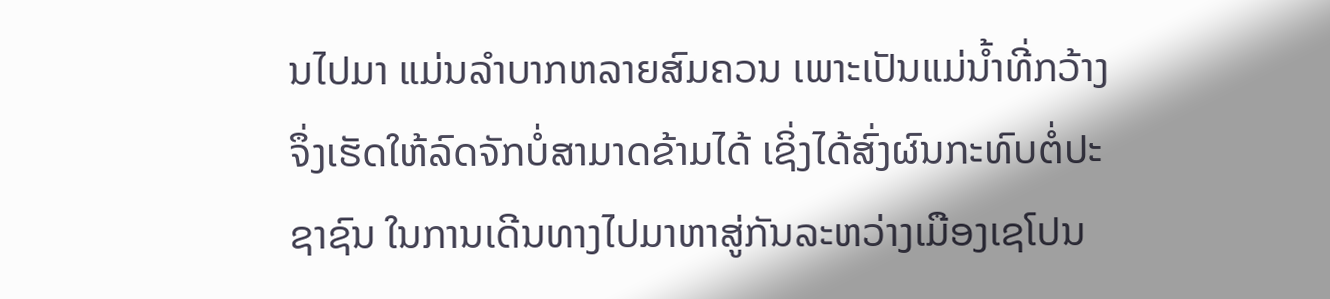ນໄປມາ ແມ່ນລຳບາກຫລາຍສົມຄວນ ເພາະເປັນແມ່ນໍ້າທີ່ກວ້າງ ຈຶ່ງເຮັດໃຫ້ລົດຈັກບໍ່ສາມາດຂ້າມໄດ້ ເຊິ່ງໄດ້ສົ່ງຜົນກະທົບຕໍ່ປະຊາຊົນ ໃນການເດີນທາງໄປມາຫາສູ່ກັນລະຫວ່າງເມືອງເຊໂປນ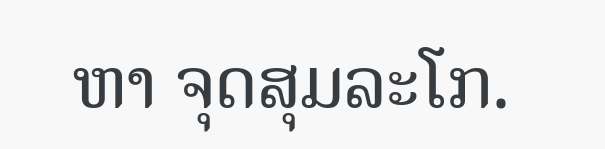ຫາ ຈຸດສຸມລະໂກ.